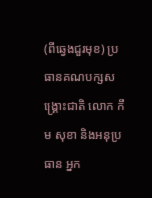(ពីឆ្វេងជួរមុខ) ប្រធានគណបក្សសង្គ្រោះជាតិ លោក កឹម សុខា និងអនុប្រធាន អ្នក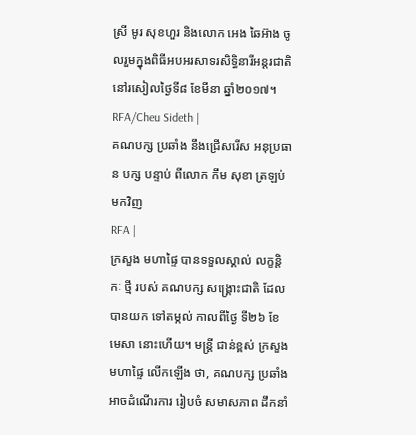ស្រី មូរ សុខហួរ និងលោក អេង ឆៃអ៊ាង ចូលរួមក្នុងពិធីអបអរសាទរសិទ្ធិនារីអន្តរជាតិ នៅរសៀលថ្ងៃទី៨ ខែមីនា ឆ្នាំ២០១៧។ RFA/Cheu Sideth |
គណបក្ស ប្រឆាំង នឹងជ្រើសរើស អនុប្រធាន បក្ស បន្ទាប់ ពីលោក កឹម សុខា ត្រឡប់ មកវិញ
RFA |
ក្រសួង មហាផ្ទៃ បានទទួលស្គាល់ លក្ខន្តិកៈ ថ្មី របស់ គណបក្ស សង្គ្រោះជាតិ ដែលបានយក ទៅតម្កល់ កាលពីថ្ងៃ ទី២៦ ខែមេសា នោះហើយ។ មន្ត្រី ជាន់ខ្ពស់ ក្រសួង មហាផ្ទៃ លើកឡើង ថា, គណបក្ស ប្រឆាំង អាចដំណើរការ រៀបចំ សមាសភាព ដឹកនាំ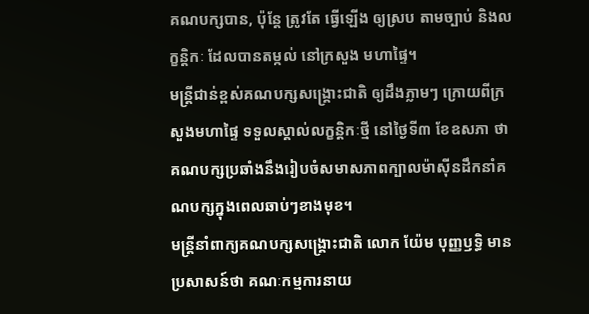គណបក្សបាន, ប៉ុន្តែ ត្រូវតែ ធ្វើឡើង ឲ្យស្រប តាមច្បាប់ និងលក្ខន្តិកៈ ដែលបានតម្កល់ នៅក្រសួង មហាផ្ទៃ។
មន្ត្រីជាន់ខ្ពស់គណបក្សសង្គ្រោះជាតិ ឲ្យដឹងភ្លាមៗ ក្រោយពីក្រសួងមហាផ្ទៃ ទទួលស្គាល់លក្ខន្តិកៈថ្មី នៅថ្ងៃទី៣ ខែឧសភា ថា គណបក្សប្រឆាំងនឹងរៀបចំសមាសភាពក្បាលម៉ាស៊ីនដឹកនាំគណបក្សក្នុងពេលឆាប់ៗខាងមុខ។
មន្ត្រីនាំពាក្យគណបក្សសង្គ្រោះជាតិ លោក យ៉ែម បុញ្ញឫទ្ធិ មានប្រសាសន៍ថា គណៈកម្មការនាយ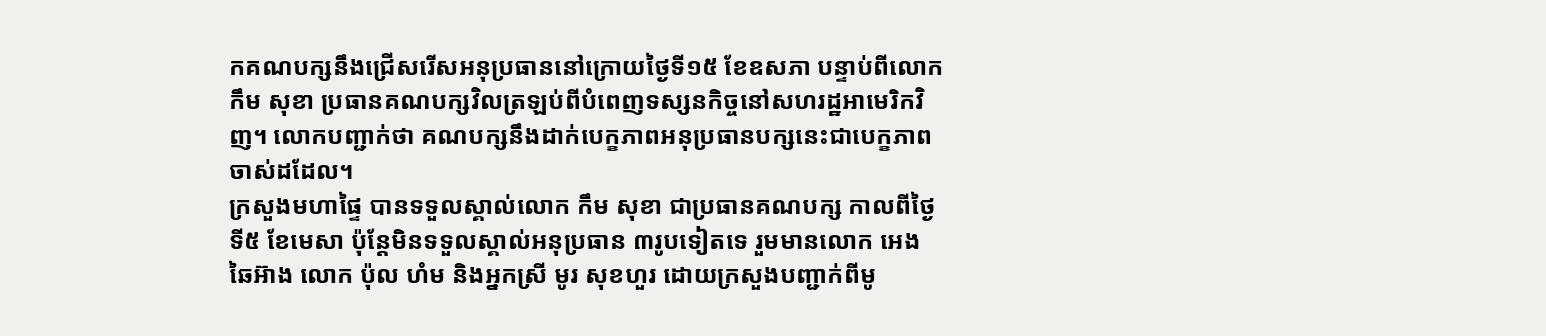កគណបក្សនឹងជ្រើសរើសអនុប្រធាននៅក្រោយថ្ងៃទី១៥ ខែឧសភា បន្ទាប់ពីលោក កឹម សុខា ប្រធានគណបក្សវិលត្រឡប់ពីបំពេញទស្សនកិច្ចនៅសហរដ្ឋអាមេរិកវិញ។ លោកបញ្ជាក់ថា គណបក្សនឹងដាក់បេក្ខភាពអនុប្រធានបក្សនេះជាបេក្ខភាពចាស់ដដែល។
ក្រសួងមហាផ្ទៃ បានទទួលស្គាល់លោក កឹម សុខា ជាប្រធានគណបក្ស កាលពីថ្ងៃទី៥ ខែមេសា ប៉ុន្តែមិនទទួលស្គាល់អនុប្រធាន ៣រូបទៀតទេ រួមមានលោក អេង ឆៃអ៊ាង លោក ប៉ុល ហំម និងអ្នកស្រី មូរ សុខហួរ ដោយក្រសួងបញ្ជាក់ពីមូ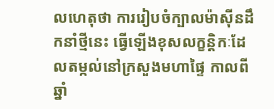លហេតុថា ការរៀបចំក្បាលម៉ាស៊ីនដឹកនាំថ្មីនេះ ធ្វើឡើងខុសលក្ខន្តិកៈដែលតម្កល់នៅក្រសួងមហាផ្ទៃ កាលពីឆ្នាំ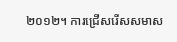២០១២។ ការជ្រើសរើសសមាស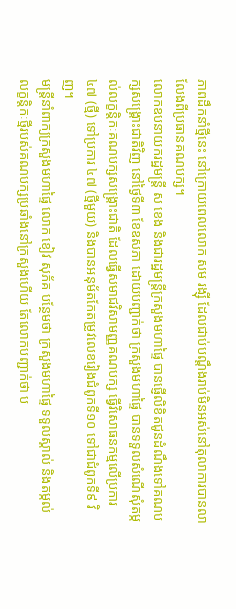ភាពដឹកនាំថ្មីនេះ នៅក្រោយពេលលោក សម រង្ស៊ី ដែលជាប់បណ្ដឹងរាប់មិនអស់នៅតុលាការបានលាលែងពីប្រធានគណបក្ស។
លោកឧបនាយករដ្ឋមន្ត្រី ស ខេង និងជារដ្ឋមន្ត្រីក្រសួងមហាផ្ទៃ បានផ្ញើលិខិតជូនដំណឹងទៅគណបក្សសង្គ្រោះជាតិវិញ នៅថ្ងៃទី៣ ខែឧសភា ដោយបញ្ជាក់ថា ក្រសួងមហាផ្ទៃ បានទទួលសំណើសុំតម្កល់លក្ខន្តិកៈគណបក្សសង្គ្រោះជាតិ ដែលធ្វើសមាជវិសាមញ្ញគណបក្ស ធ្វើវិសោធនកម្មលើប្រការ ៤៧ (ថ្មី) ទៅប្រការ ៤៧ (ថ្មីមួយ) និងបានអនុម័តកែតម្រូវលេខរៀងជំពូកទី១០ ទៅជាជំពូកទី៩ វិញ។
មន្ត្រីនាំពាក្យក្រសួងមហាផ្ទៃ លោក ខៀវ សុភ័គ បន្ថែមថា ក្រសួងមហាផ្ទៃ ទទួលស្គាល់ និងតម្កល់លក្ខន្តិកៈថ្មីរបស់គណបក្សប្រឆាំងនៅក្រសួងហើយ តែលោកបញ្ជាក់ថា ប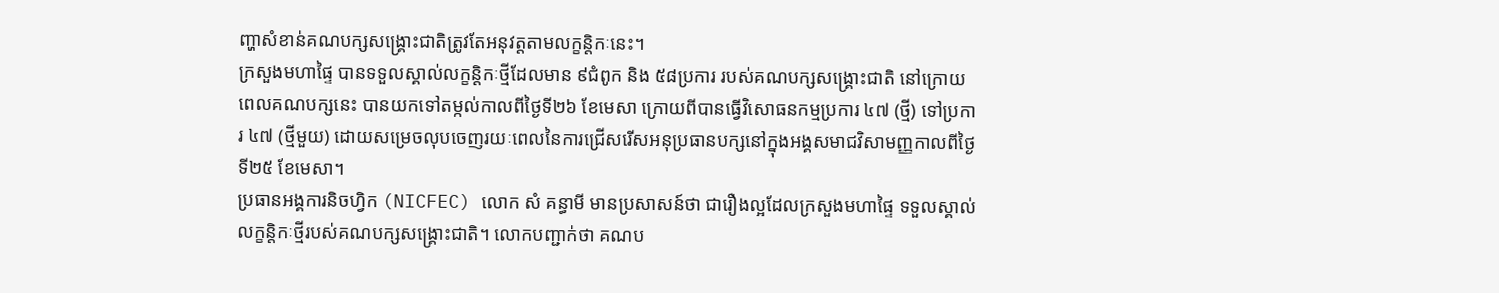ញ្ហាសំខាន់គណបក្សសង្គ្រោះជាតិត្រូវតែអនុវត្តតាមលក្ខន្តិកៈនេះ។
ក្រសួងមហាផ្ទៃ បានទទួលស្គាល់លក្ខន្តិកៈថ្មីដែលមាន ៩ជំពូក និង ៥៨ប្រការ របស់គណបក្សសង្គ្រោះជាតិ នៅក្រោយពេលគណបក្សនេះ បានយកទៅតម្កល់កាលពីថ្ងៃទី២៦ ខែមេសា ក្រោយពីបានធ្វើវិសោធនកម្មប្រការ ៤៧ (ថ្មី) ទៅប្រការ ៤៧ (ថ្មីមួយ) ដោយសម្រេចលុបចេញរយៈពេលនៃការជ្រើសរើសអនុប្រធានបក្សនៅក្នុងអង្គសមាជវិសាមញ្ញកាលពីថ្ងៃទី២៥ ខែមេសា។
ប្រធានអង្គការនិចហ្វិក (NICFEC) លោក សំ គន្ធាមី មានប្រសាសន៍ថា ជារឿងល្អដែលក្រសួងមហាផ្ទៃ ទទួលស្គាល់លក្ខន្តិកៈថ្មីរបស់គណបក្សសង្គ្រោះជាតិ។ លោកបញ្ជាក់ថា គណប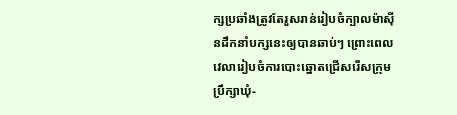ក្សប្រឆាំងត្រូវតែរួសរាន់រៀបចំក្បាលម៉ាស៊ីនដឹកនាំបក្សនេះឲ្យបានឆាប់ៗ ព្រោះពេលវេលារៀបចំការបោះឆ្នោតជ្រើសរើសក្រុមប្រឹក្សាឃុំ-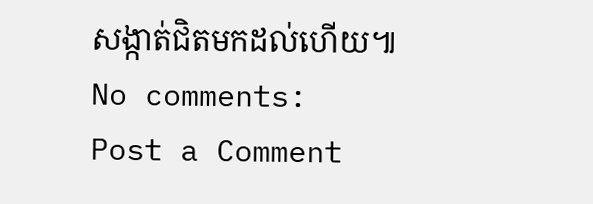សង្កាត់ជិតមកដល់ហើយ៕
No comments:
Post a Comment